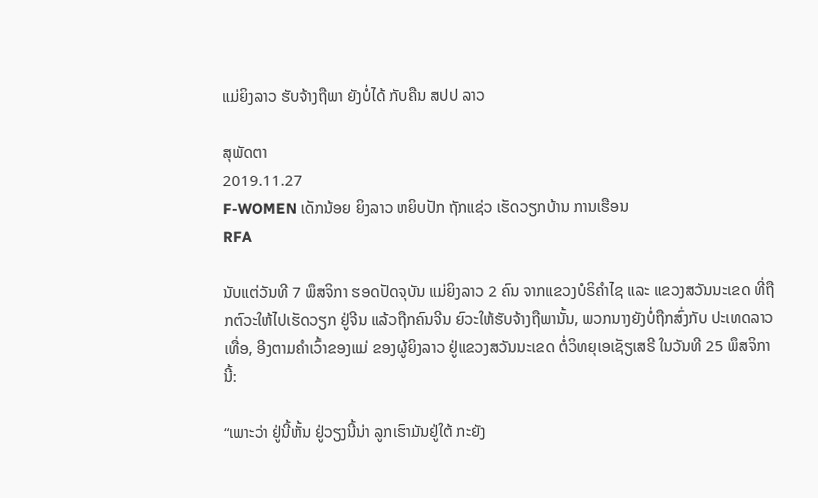ແມ່ຍິງລາວ ຮັບຈ້າງຖືພາ ຍັງບໍ່ໄດ້ ກັບຄືນ ສປປ ລາວ

ສຸພັດຕາ
2019.11.27
F-WOMEN ເດັກນ້ອຍ ຍິງລາວ ຫຍິບປັກ ຖັກແຊ່ວ ເຮັດວຽກບ້ານ ການເຮືອນ
RFA

ນັບແຕ່ວັນທີ 7 ພຶສຈິກາ ຮອດປັດຈຸບັນ ແມ່ຍິງລາວ 2 ຄົນ ຈາກແຂວງບໍຣິຄໍາໄຊ ແລະ ແຂວງສວັນນະເຂດ ທີ່ຖືກຕົວະໃຫ້ໄປເຮັດວຽກ ຢູ່ຈີນ ແລ້ວຖືກຄົນຈີນ ຍົວະໃຫ້ຮັບຈ້າງຖືພານັ້ນ, ພວກນາງຍັງບໍ່ຖືກສົ່ງກັບ ປະເທດລາວເທື່ອ, ອີງຕາມຄໍາເວົ້າຂອງແມ່ ຂອງຜູ້ຍິງລາວ ຢູ່ແຂວງສວັນນະເຂດ ຕໍ່ວິທຍຸເອເຊັຽເສຣີ ໃນວັນທີ 25 ພຶສຈິກາ ນີ້:

“ເພາະວ່າ ຢູ່ນີ້ຫັ້ນ ຢູ່ວຽງນີ້ນ່າ ລູກເຮົາມັນຢູ່ໃຕ້ ກະຍັງ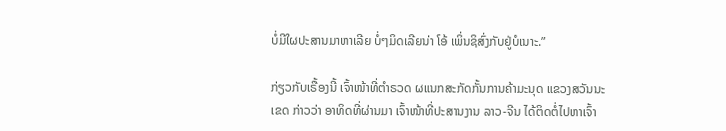ບໍ່ມີໃຜປະສານມາຫາເລີຍ ບໍ່ໆມິດເລີຍນ່າ ໂອ້ ເພິ່ນຊິສົ່ງກັບຢູ່ບໍເນາະ.”

ກ່ຽວກັບເຣື້ອງນີ້ ເຈົ້າໜ້າທີ່ຕໍາຣວດ ຜແນກສະກັດກັ້ນການຄ້າມະນຸດ ແຂວງສວັນນະເຂດ ກ່າວວ່າ ອາທິດທີ່ຜ່ານມາ ເຈົ້າໜ້າທີ່ປະສານງານ ລາວ-ຈີນ ໄດ້ຕິດຕໍ່ໄປຫາເຈົ້າ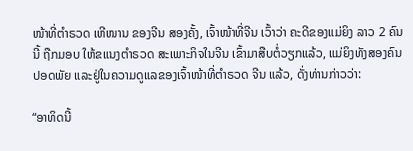ໜ້າທີ່ຕໍາຣວດ ເຫີໜານ ຂອງຈີນ ສອງຄັ້ງ, ເຈົ້າໜ້າທີ່ຈີນ ເວົ້າວ່າ ຄະດີຂອງແມ່ຍິງ ລາວ 2 ຄົນນີ້ ຖືກມອບ ໃຫ້ຂແນງຕໍາຣວດ ສະເພາະກິຈໃນຈີນ ເຂົ້າມາສືບຕໍ່ວຽກແລ້ວ, ແມ່ຍິງທັງສອງຄົນປອດພັຍ ແລະຢູ່ໃນຄວາມດູແລຂອງເຈົ້າໜ້າທີ່ຕໍາຣວດ ຈີນ ແລ້ວ, ດັ່ງທ່ານກ່າວວ່າ:

“ອາທິດນີ້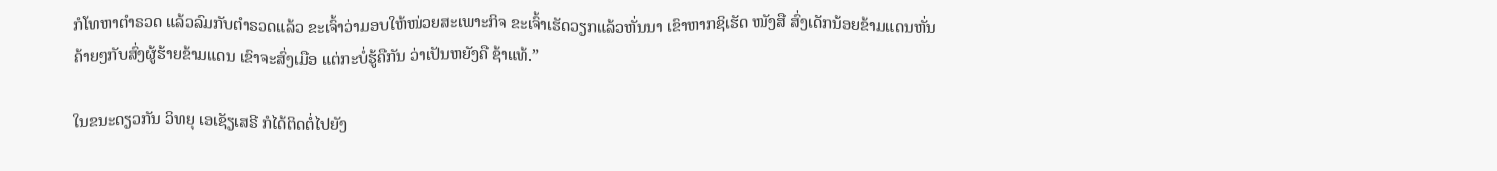ກໍໂທຫາຕໍາຣວດ ແລ້ວລົມກັບຕໍາຣວດແລ້ວ ຂະເຈົ້າວ່າມອບໃຫ້ໜ່ວຍສະເພາະກິຈ ຂະເຈົ້າເຮັດວຽກແລ້ວຫັ່ນນາ ເຂົາຫາກຊິເຮັດ ໜັງສື ສົ່ງເດັກນ້ອຍຂ້າມແດນຫັ່ນ ຄ້າຍໆກັບສົ່ງຜູ້ຮ້າຍຂ້າມແດນ ເຂົາຈະສົ່ງເມືອ ແຕ່ກະບໍ່ຮູ້ຄືກັນ ວ່າເປັນຫຍັງຄື ຊ້າແທ້.”

ໃນຂນະດຽວກັນ ວິທຍຸ ເອເຊັຽເສຣີ ກໍໄດ້ຕິດຕໍ່ໄປຍັງ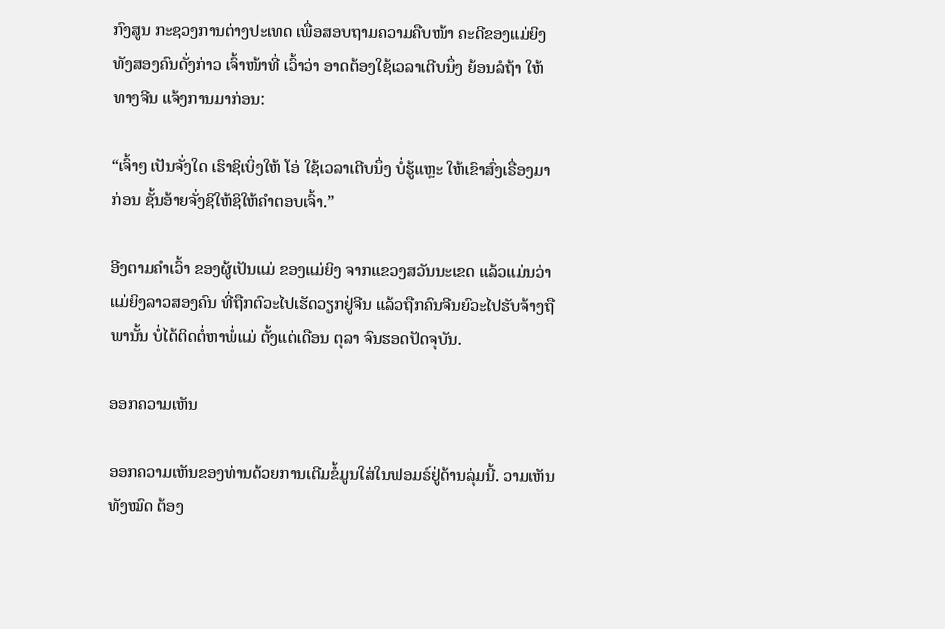ກົງສູນ ກະຊວງການຕ່າງປະເທດ ເພື່ອສອບຖາມຄວາມຄືບໜ້າ ຄະດີຂອງແມ່ຍິງ ທັງສອງຄົນດັ່ງກ່າວ ເຈົ້າໜ້າທີ່ ເວົ້າວ່າ ອາດຕ້ອງໃຊ້ເວລາເຕີບນຶ່ງ ຍ້ອນລໍຖ້າ ໃຫ້ທາງຈີນ ແຈ້ງການມາກ່ອນ:

“ເຈົ້າໆ ເປັນຈັ່ງໃດ ເຮົາຊິເບິ່ງໃຫ້ ໂອ່ ໃຊ້ເວລາເຕີບນຶ່ງ ບໍ່ຮູ້ແຫຼະ ໃຫ້ເຂົາສົ່ງເຣື່ອງມາກ່ອນ ຊັ້ນອ້າຍຈັ່ງຊິໃຫ້ຊິໃຫ້ຄໍາຕອບເຈົ້າ.”

ອີງຕາມຄໍາເວົ້າ ຂອງຜູ້ເປັນແມ່ ຂອງແມ່ຍິງ ຈາກແຂວງສວັນນະເຂດ ແລ້ວແມ່ນວ່າ ແມ່ຍິງລາວສອງຄົນ ທີ່ຖືກຕົວະໄປເຮັດວຽກຢູ່ຈີນ ແລ້ວຖືກຄົນຈີນຍົວະໄປຮັບຈ້າງຖືພານັ້ນ ບໍ່ໄດ້ຕິດຕໍ່ຫາພໍ່ແມ່ ຕັ້ງແຕ່ເດືອນ ຕຸລາ ຈົນຮອດປັດຈຸບັນ.

ອອກຄວາມເຫັນ

ອອກຄວາມເຫັນຂອງທ່ານດ້ວຍການເຕີມຂໍ້ມູນໃສ່ໃນຟອມຣ໌ຢູ່ດ້ານລຸ່ມນີ້. ວາມເຫັນທັງໝົດ ຕ້ອງ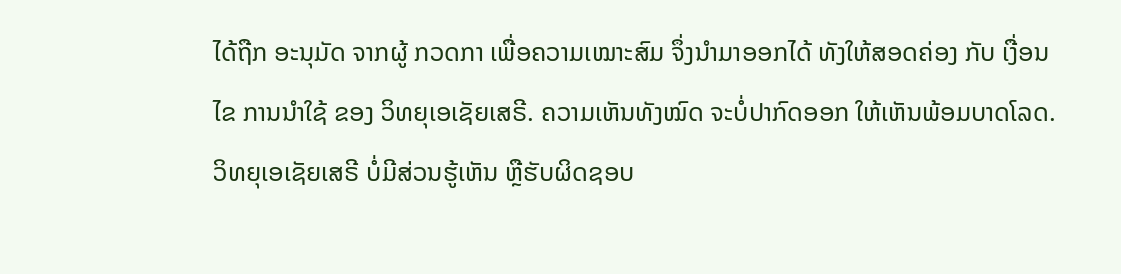ໄດ້ຖືກ ອະນຸມັດ ຈາກຜູ້ ກວດກາ ເພື່ອຄວາມເໝາະສົມ ຈຶ່ງນໍາມາອອກໄດ້ ທັງໃຫ້ສອດຄ່ອງ ກັບ ເງື່ອນໄຂ ການນຳໃຊ້ ຂອງ ວິທຍຸເອເຊັຍເສຣີ. ຄວາມເຫັນທັງໝົດ ຈະບໍ່ປາກົດອອກ ໃຫ້ເຫັນພ້ອມບາດໂລດ. ວິທຍຸເອເຊັຍເສຣີ ບໍ່ມີສ່ວນຮູ້ເຫັນ ຫຼືຮັບຜິດຊອບ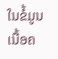ໃນຂໍ້ມູນເນື້ອຄ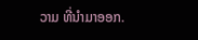ວາມ ທີ່ນໍາມາອອກ.